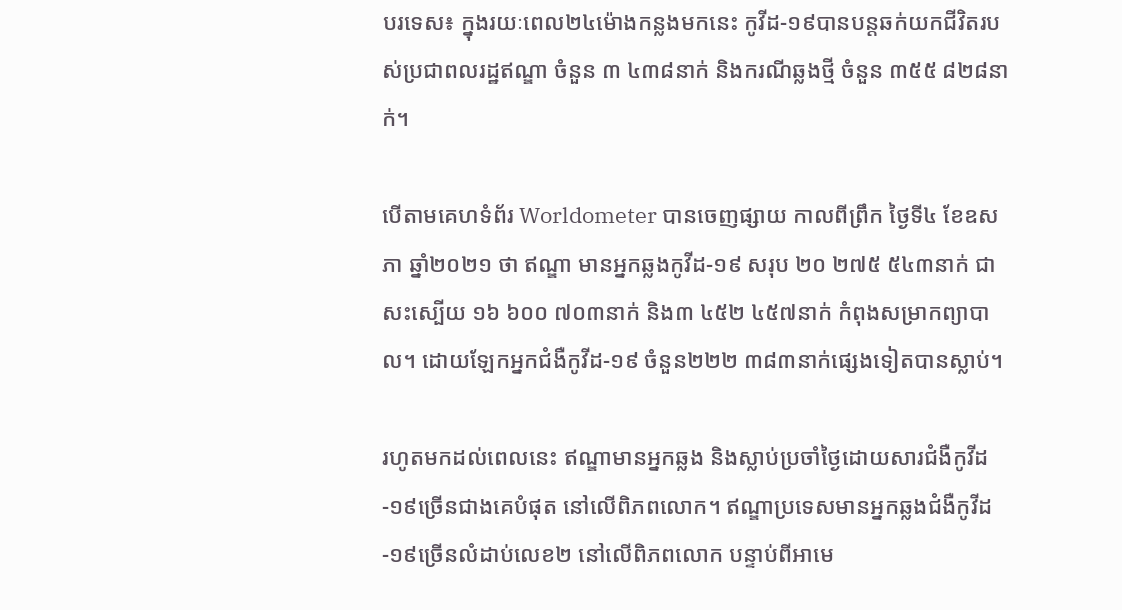បរទេស៖ ក្នុងរយៈពេល២៤ម៉ោងកន្លងមកនេះ កូវីដ-១៩បានបន្ដឆក់យកជីវិតរបស់ប្រជាពលរដ្ឋឥណ្ឌា ចំនួន ៣ ៤៣៨នាក់ និងករណីឆ្លងថ្មី ចំនួន ៣៥៥ ៨២៨នាក់។

បើតាមគេហទំព័រ Worldometer បានចេញផ្សាយ កាលពីព្រឹក ថ្ងៃទី៤ ខែឧសភា ឆ្នាំ២០២១ ថា ឥណ្ឌា មានអ្នកឆ្លងកូវីដ-១៩ សរុប ២០ ២៧៥ ៥៤៣នាក់ ជាសះស្បើយ ១៦ ៦០០ ៧០៣នាក់ និង៣ ៤៥២ ៤៥៧នាក់ កំពុងសម្រាកព្យាបាល។ ដោយឡែកអ្នកជំងឺកូវីដ-១៩ ចំនួន២២២ ៣៨៣នាក់ផ្សេងទៀតបានស្លាប់។

រហូតមកដល់ពេលនេះ ឥណ្ឌាមានអ្នកឆ្លង និងស្លាប់ប្រចាំថ្ងៃដោយសារជំងឺកូវីដ-១៩ច្រើនជាងគេបំផុត នៅលើពិភពលោក។ ឥណ្ឌាប្រទេសមានអ្នកឆ្លងជំងឺកូវីដ-១៩ច្រើនលំដាប់លេខ២ នៅលើពិភពលោក បន្ទាប់ពីអាមេ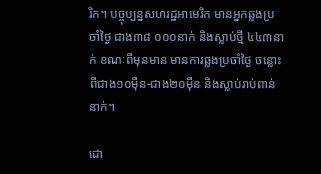រិក។ បច្ចុប្បន្នសហរដ្ឋអាមេរិក មានអ្នកឆ្លងប្រចាំថ្ងៃ ជាង៣៨ ០០០នាក់ និងស្លាប់ថ្មី ៤៤៣នាក់ ខណៈពីមុនមាន មានការឆ្លងប្រចាំថ្ងៃ ចន្លោះពីជាង១០ម៉ឺន-ជាង២០ម៉ឺន និងស្លាប់រាប់ពាន់នាក់។

ដោ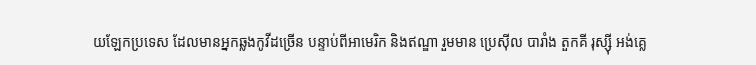យឡែកប្រទេស ដែលមានអ្នកឆ្លងកូវីដច្រើន បន្ទាប់ពីអាមេរិក និងឥណ្ឌា រួមមាន ប្រេស៊ីល បារាំង តួកគី រុស្ស៊ី អង់គ្លេ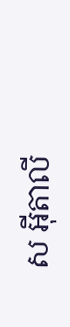ស អ៊ីតាលី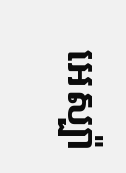អេស្ប៉ា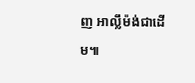ញ អាល្លឹម៉ង់ជាដើម៕